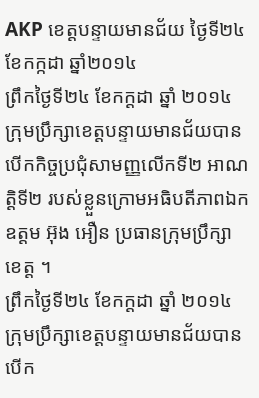AKP ខេត្តបន្ទាយមានជ័យ ថ្ងៃទី២៤ ខែកក្កដា ឆ្នាំ២០១៤
ព្រឹកថ្ងៃទី២៤ ខែកក្ដដា ឆ្នាំ ២០១៤ ក្រុមប្រឹក្សាខេត្តបន្ទាយមានជ័យបាន បើកកិច្ចប្រជុំសាមញ្ញលើកទី២ អាណត្តិទី២ របស់ខ្លួនក្រោមអធិបតីភាពឯក ឧត្តម អ៊ុង អឿន ប្រធានក្រុមប្រឹក្សាខេត្ត ។
ព្រឹកថ្ងៃទី២៤ ខែកក្ដដា ឆ្នាំ ២០១៤ ក្រុមប្រឹក្សាខេត្តបន្ទាយមានជ័យបាន បើក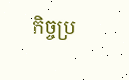កិច្ចប្រ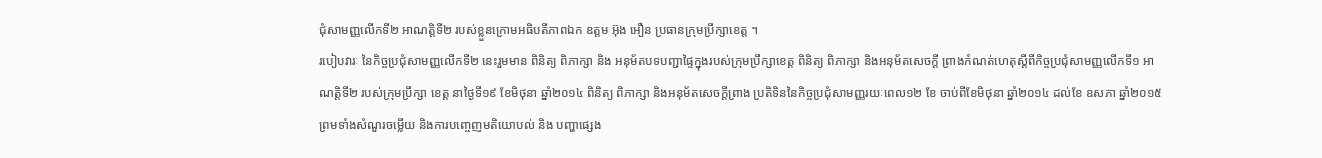ជុំសាមញ្ញលើកទី២ អាណត្តិទី២ របស់ខ្លួនក្រោមអធិបតីភាពឯក ឧត្តម អ៊ុង អឿន ប្រធានក្រុមប្រឹក្សាខេត្ត ។
របៀបវារៈ នៃកិច្ចប្រជុំសាមញ្ញលើកទី២ នេះរួមមាន ពិនិត្យ ពិភាក្សា និង អនុម័តបទបញ្ជាផ្ទៃក្នុងរបស់ក្រុមប្រឹក្សាខេត្ត ពិនិត្យ ពិភាក្សា និងអនុម័តសេចក្ដី ព្រាងកំណត់ហេតុស្តីពីកិច្ចប្រជុំសាមញ្ញលើកទី១ អាណត្តិទី២ របស់ក្រុមប្រឹក្សា ខេត្ត នាថ្ងៃទី១៩ ខែមិថុនា ឆ្នាំ២០១៤ ពិនិត្យ ពិភាក្សា និងអនុម័តសេចក្ដីព្រាង ប្រតិទិននៃកិច្ចប្រជុំសាមញ្ញរយៈពេល១២ ខែ ចាប់ពីខែមិថុនា ឆ្នាំ២០១៤ ដល់ខែ ឧសភា ឆ្នាំ២០១៥ ព្រមទាំងសំណួរចម្លើយ និងការបញ្ចេញមតិយោបល់ និង បញ្ហាផ្សេង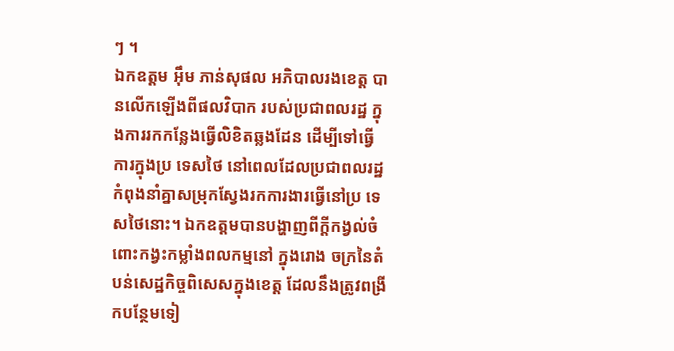ៗ ។
ឯកឧត្តម អ៊ឹម ភាន់សុផល អភិបាលរងខេត្ត បានលើកឡើងពីផលវិបាក របស់ប្រជាពលរដ្ឋ ក្នុងការរកកន្លែងធ្វើលិខិតឆ្លងដែន ដើម្បីទៅធ្វើការក្នុងប្រ ទេសថៃ នៅពេលដែលប្រជាពលរដ្ឋកំពុងនាំគ្នាសម្រុកស្វែងរកការងារធ្វើនៅប្រ ទេសថៃនោះ។ ឯកឧត្តមបានបង្ហាញពីក្តីកង្វល់ចំពោះកង្វះកម្លាំងពលកម្មនៅ ក្នុងរោង ចក្រនៃតំបន់សេដ្ឋកិច្ចពិសេសក្នុងខេត្ត ដែលនឹងត្រូវពង្រីកបន្ថែមទៀ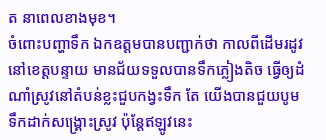ត នាពេលខាងមុខ។
ចំពោះបញ្ហាទឹក ឯកឧត្តមបានបញ្ជាក់ថា កាលពីដើមរដូវ នៅខេត្តបន្ទាយ មានជ័យទទួលបានទឹកភ្លៀងតិច ធ្វើឲ្យដំណាំស្រូវនៅតំបន់ខ្លះជួបកង្វះទឹក តែ យើងបានជួយបូមទឹកដាក់សង្គ្រោះស្រូវ ប៉ុន្តែឥឡូវនេះ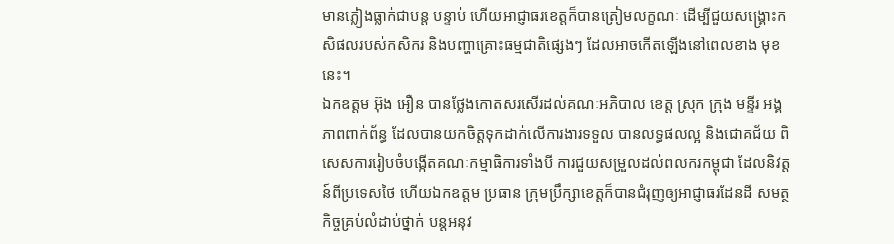មានភ្លៀងធ្លាក់ជាបន្ត បន្ទាប់ ហើយអាជ្ញាធរខេត្តក៏បានត្រៀមលក្ខណៈ ដើម្បីជួយសង្គ្រោះកសិផលរបស់កសិករ និងបញ្ហាគ្រោះធម្មជាតិផ្សេងៗ ដែលអាចកើតឡើងនៅពេលខាង មុខនេះ។
ឯកឧត្តម អ៊ុង អឿន បានថ្លែងកោតសរសើរដល់គណៈអភិបាល ខេត្ត ស្រុក ក្រុង មន្ទីរ អង្គភាពពាក់ព័ន្ធ ដែលបានយកចិត្តទុកដាក់លើការងារទទួល បានលទ្ធផលល្អ និងជោគជ័យ ពិសេសការរៀបចំបង្កើតគណៈកម្មាធិការទាំងបី ការជួយសម្រួលដល់ពលករកម្ពុជា ដែលនិវត្តន៍ពីប្រទេសថៃ ហើយឯកឧត្តម ប្រធាន ក្រុមប្រឹក្សាខេត្តក៏បានជំរុញឲ្យអាជ្ញាធរដែនដី សមត្ថកិច្ចគ្រប់លំដាប់ថ្នាក់ បន្តអនុវ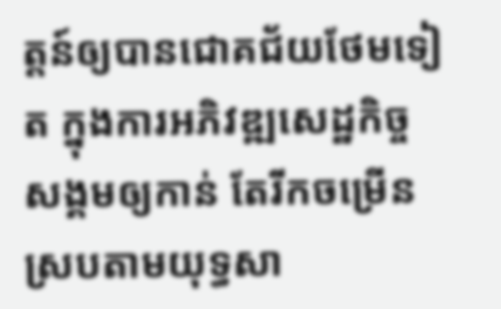ត្តន៍ឲ្យបានជោគជ័យថែមទៀត ក្នុងការអភិវឌ្ឍសេដ្ឋកិច្ចសង្គមឲ្យកាន់ តែរីកចម្រើន ស្របតាមយុទ្ធសា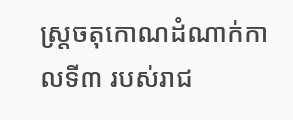ស្ត្រចតុកោណដំណាក់កាលទី៣ របស់រាជ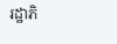រដ្ឋាភិ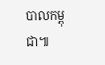បាលកម្ពុជា៕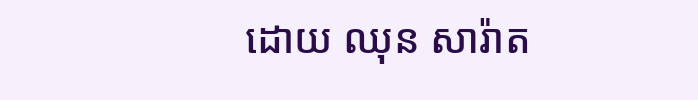ដោយ ឈុន សារ៉ាត